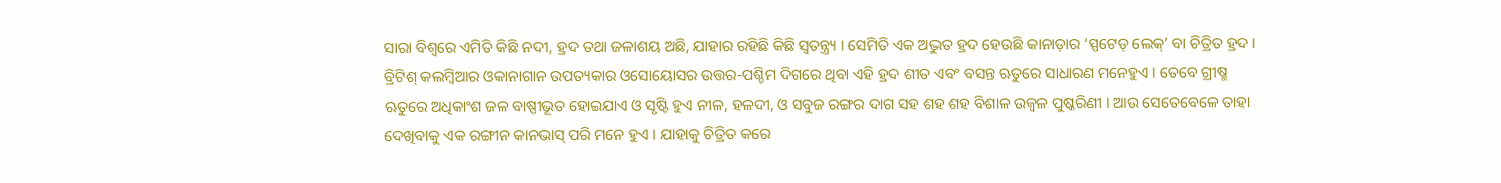ସାରା ବିଶ୍ୱରେ ଏମିତି କିଛି ନଦୀ, ହ୍ରଦ ତଥା ଜଳାଶୟ ଅଛି, ଯାହାର ରହିଛି କିଛି ସ୍ୱତନ୍ତ୍ର୍ୟ । ସେମିତି ଏକ ଅଦ୍ଭୁତ ହ୍ରଦ ହେଉଛି କାନାଡ଼ାର ‘ସ୍ପଟେଡ୍ ଲେକ୍’ ବା ଚିତ୍ରିତ ହ୍ରଦ । ବ୍ରିଟିଶ୍ କଲମ୍ବିଆର ଓକାନାଗାନ ଉପତ୍ୟକାର ଓସୋୟୋସର ଉତ୍ତର-ପଶ୍ଚିମ ଦିଗରେ ଥିବା ଏହି ହ୍ରଦ ଶୀତ ଏବଂ ବସନ୍ତ ଋତୁରେ ସାଧାରଣ ମନେହୁଏ । ତେବେ ଗ୍ରୀଷ୍ମ ଋତୁରେ ଅଧିକାଂଶ ଜଳ ବାଷ୍ପୀଭୂତ ହୋଇଯାଏ ଓ ସୃଷ୍ଟି ହୁଏ ନୀଳ, ହଳଦୀ, ଓ ସବୁଜ ରଙ୍ଗର ଦାଗ ସହ ଶହ ଶହ ବିଶାଳ ଉଜ୍ୱଳ ପୁଷ୍କରିଣୀ । ଆଉ ସେତେବେଳେ ତାହା ଦେଖିବାକୁ ଏକ ରଙ୍ଗୀନ କାନଭାସ୍ ପରି ମନେ ହୁଏ । ଯାହାକୁ ଚିତ୍ରିତ କରେ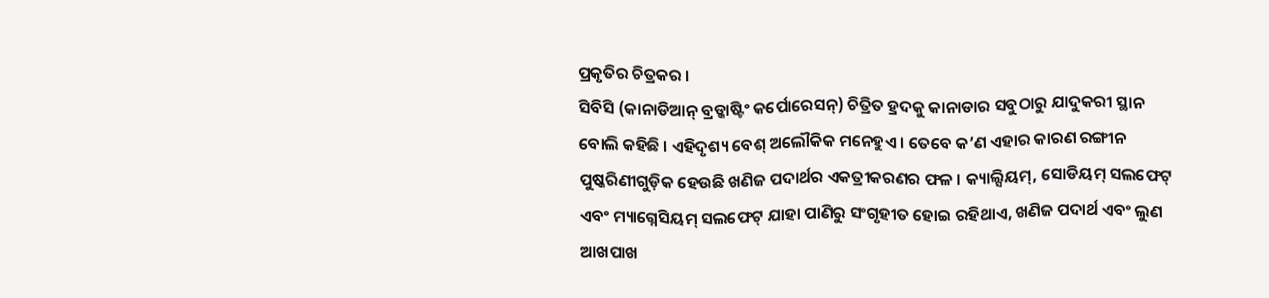ପ୍ରକୃତିର ଚିତ୍ରକର ।
ସିବିସି (କାନାଡିଆନ୍ ବ୍ରଡ୍କାଷ୍ଟିଂ କର୍ପୋରେସନ୍) ଚିତ୍ରିତ ହ୍ରଦକୁ କାନାଡାର ସବୁଠାରୁ ଯାଦୁକରୀ ସ୍ଥାନ ବୋଲି କହିଛି । ଏହିଦୃଶ୍ୟ ବେଶ୍ ଅଲୌକିକ ମନେହୁଏ । ତେବେ କ’ଣ ଏହାର କାରଣ ରଙ୍ଗୀନ ପୁଷ୍କରିଣୀଗୁଡ଼ିକ ହେଉଛି ଖଣିଜ ପଦାର୍ଥର ଏକତ୍ରୀକରଣର ଫଳ । କ୍ୟାଲ୍ସିୟମ୍, ସୋଡିୟମ୍ ସଲଫେଟ୍ ଏବଂ ମ୍ୟାଗ୍ନେସିୟମ୍ ସଲଫେଟ୍ ଯାହା ପାଣିରୁ ସଂଗୃହୀତ ହୋଇ ରହିଥାଏ, ଖଣିଜ ପଦାର୍ଥ ଏବଂ ଲୁଣ ଆଖପାଖ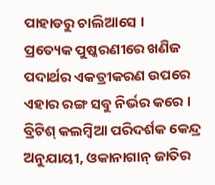ପାହାଡରୁ ଚାଲିଆସେ ।
ପ୍ରତ୍ୟେକ ପୁଷ୍କରଣୀରେ ଖଣିଜ ପଦାର୍ଥର ଏକତ୍ରୀକରଣ ଉପରେ ଏହାର ରଙ୍ଗ ସବୁ ନିର୍ଭର କରେ । ବ୍ରିଟିଶ୍ କଲମ୍ବିଆ ପରିଦର୍ଶକ କେନ୍ଦ୍ର ଅନୁଯାୟୀ, ଓକାନାଗାନ୍ ଜାତିର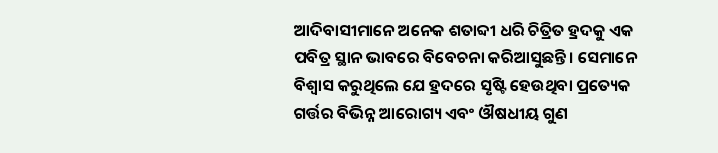ଆଦିବାସୀମାନେ ଅନେକ ଶତାବ୍ଦୀ ଧରି ଚିତ୍ରିତ ହ୍ରଦକୁ ଏକ ପବିତ୍ର ସ୍ଥାନ ଭାବରେ ବିବେଚନା କରିଆସୁଛନ୍ତି । ସେମାନେ ବିଶ୍ୱାସ କରୁଥିଲେ ଯେ ହ୍ରଦରେ ସୃଷ୍ଟି ହେଉଥିବା ପ୍ରତ୍ୟେକ ଗର୍ତ୍ତର ବିଭିନ୍ନ ଆରୋଗ୍ୟ ଏବଂ ଔଷଧୀୟ ଗୁଣ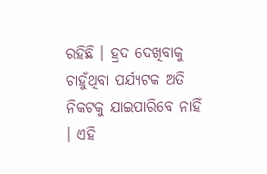ରହିଛି । ହ୍ରଦ ଦେଖିବାକୁ ଚାହୁଁଥିବା ପର୍ଯ୍ୟଟକ ଅତି ନିକଟକୁ ଯାଇପାରିବେ ନାହିଁ । ଏହି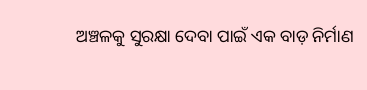ଅଞ୍ଚଳକୁ ସୁରକ୍ଷା ଦେବା ପାଇଁ ଏକ ବାଡ଼ ନିର୍ମାଣ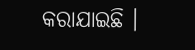କରାଯାଇଛି ।